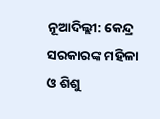ନୂଆଦିଲ୍ଲୀ: କେନ୍ଦ୍ର ସରକାରଙ୍କ ମହିଳା ଓ ଶିଶୁ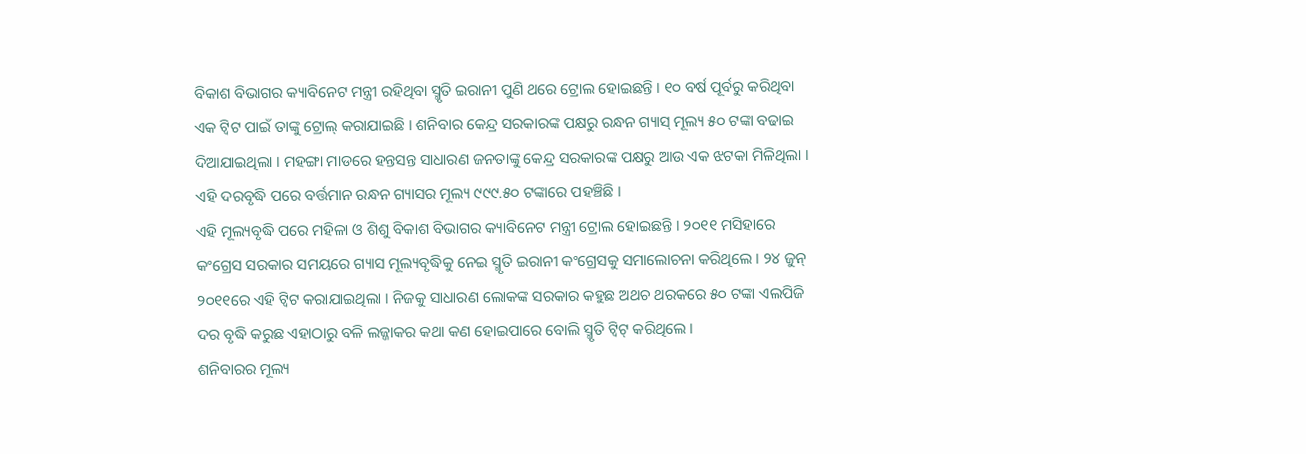ବିକାଶ ବିଭାଗର କ୍ୟାବିନେଟ ମନ୍ତ୍ରୀ ରହିଥିବା ସ୍ମୃତି ଇରାନୀ ପୁଣି ଥରେ ଟ୍ରୋଲ ହୋଇଛନ୍ତି । ୧୦ ବର୍ଷ ପୂର୍ବରୁ କରିଥିବା ଏକ ଟ୍ୱିଟ ପାଇଁ ତାଙ୍କୁ ଟ୍ରୋଲ୍ କରାଯାଇଛି । ଶନିବାର କେନ୍ଦ୍ର ସରକାରଙ୍କ ପକ୍ଷରୁ ରନ୍ଧନ ଗ୍ୟାସ୍ ମୂଲ୍ୟ ୫୦ ଟଙ୍କା ବଢାଇ ଦିଆଯାଇଥିଲା । ମହଙ୍ଗା ମାଡରେ ହନ୍ତସନ୍ତ ସାଧାରଣ ଜନତାଙ୍କୁ କେନ୍ଦ୍ର ସରକାରଙ୍କ ପକ୍ଷରୁ ଆଉ ଏକ ଝଟକା ମିଳିଥିଲା । ଏହି ଦରବୃଦ୍ଧି ପରେ ବର୍ତ୍ତମାନ ରନ୍ଧନ ଗ୍ୟାସର ମୂଲ୍ୟ ୯୯୯.୫୦ ଟଙ୍କାରେ ପହଞ୍ଚିଛି ।
ଏହି ମୂଲ୍ୟବୃଦ୍ଧି ପରେ ମହିଳା ଓ ଶିଶୁ ବିକାଶ ବିଭାଗର କ୍ୟାବିନେଟ ମନ୍ତ୍ରୀ ଟ୍ରୋଲ ହୋଇଛନ୍ତି । ୨୦୧୧ ମସିହାରେ କଂଗ୍ରେସ ସରକାର ସମୟରେ ଗ୍ୟାସ ମୂଲ୍ୟବୃଦ୍ଧିକୁ ନେଇ ସ୍ମୃତି ଇରାନୀ କଂଗ୍ରେସକୁ ସମାଲୋଚନା କରିଥିଲେ । ୨୪ ଜୁନ୍ ୨୦୧୧ରେ ଏହି ଟ୍ୱିଟ କରାଯାଇଥିଲା । ନିଜକୁ ସାଧାରଣ ଲୋକଙ୍କ ସରକାର କହୁଛ ଅଥଚ ଥରକରେ ୫୦ ଟଙ୍କା ଏଲପିଜି ଦର ବୃଦ୍ଧି କରୁଛ ଏହାଠାରୁ ବଳି ଲଜ୍ଜାକର କଥା କଣ ହୋଇପାରେ ବୋଲି ସ୍ମୃତି ଟ୍ୱିଟ୍ କରିଥିଲେ ।
ଶନିବାରର ମୂଲ୍ୟ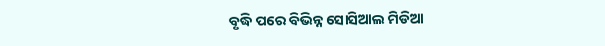ବୃଦ୍ଧି ପରେ ବିଭିନ୍ନ ସୋସିଆଲ ମିଡିଆ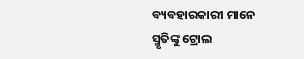ବ୍ୟବହାରକାରୀ ମାନେ ସ୍ମୃତିଙ୍କୁ ଟ୍ରୋଲ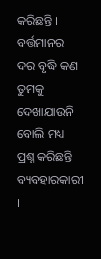କରିଛନ୍ତି । ବର୍ତ୍ତମାନର ଦର ବୃଦ୍ଧି କଣ ତୁମକୁ ଦେଖାଯାଉନି ବୋଲି ମଧ୍ୟ ପ୍ରଶ୍ନ କରିଛନ୍ତି ବ୍ୟବହାରକାରୀ ।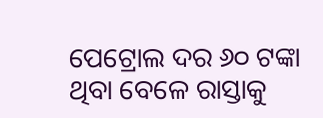ପେଟ୍ରୋଲ ଦର ୬୦ ଟଙ୍କା ଥିବା ବେଳେ ରାସ୍ତାକୁ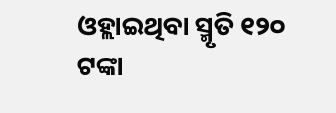ଓହ୍ଲାଇଥିବା ସ୍ମୃତି ୧୨୦ ଟଙ୍କା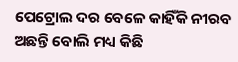ପେଟ୍ରୋଲ ଦର ବେଳେ କାହିଁକି ନୀରବ ଅଛନ୍ତି ବୋଲି ମଧ୍ୟ କିଛି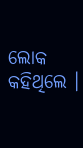ଲୋକ କହିଥିଲେ ।